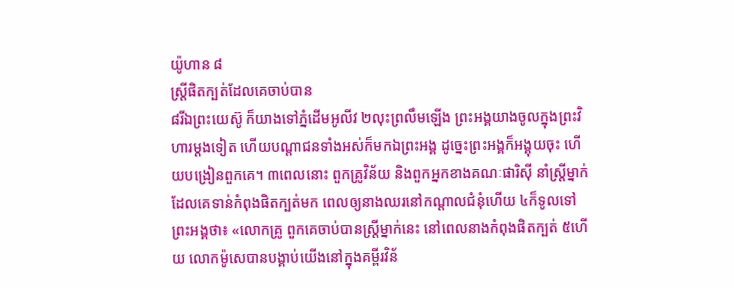យ៉ូហាន ៨
ស្ដ្រីផិតក្បត់ដែលគេចាប់បាន
៨រីឯព្រះយេស៊ូ ក៏យាងទៅភ្នំដើមអូលីវ ២លុះព្រលឹមឡើង ព្រះអង្គយាងចូលក្នុងព្រះវិហារម្តងទៀត ហើយបណ្តាជនទាំងអស់ក៏មកឯព្រះអង្គ ដូច្នេះព្រះអង្គក៏អង្គុយចុះ ហើយបង្រៀនពួកគេ។ ៣ពេលនោះ ពួកគ្រូវិន័យ និងពួកអ្នកខាងគណៈផារិស៊ី នាំស្រ្តីម្នាក់ដែលគេទាន់កំពុងផិតក្បត់មក ពេលឲ្យនាងឈរនៅកណ្តាលជំនុំហើយ ៤ក៏ទូលទៅព្រះអង្គថា៖ «លោកគ្រូ ពួកគេចាប់បានស្រ្តីម្នាក់នេះ នៅពេលនាងកំពុងផិតក្បត់ ៥ហើយ លោកម៉ូសេបានបង្គាប់យើងនៅក្នុងគម្ពីរវិន័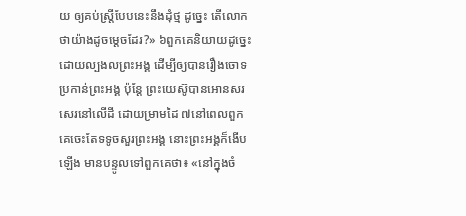យ ឲ្យគប់ស្ត្រីបែបនេះនឹងដុំថ្ម ដូច្នេះ តើលោកថាយ៉ាងដូចម្ដេចដែរ?» ៦ពួកគេនិយាយដូច្នេះ ដោយល្បងលព្រះអង្គ ដើម្បីឲ្យបានរឿងចោទប្រកាន់ព្រះអង្គ ប៉ុន្ដែ ព្រះយេស៊ូបានអោនសរសេរនៅលើដី ដោយម្រាមដៃ ៧នៅពេលពួកគេចេះតែទទូចសួរព្រះអង្គ នោះព្រះអង្គក៏ងើបឡើង មានបន្ទូលទៅពួកគេថា៖ «នៅក្នុងចំ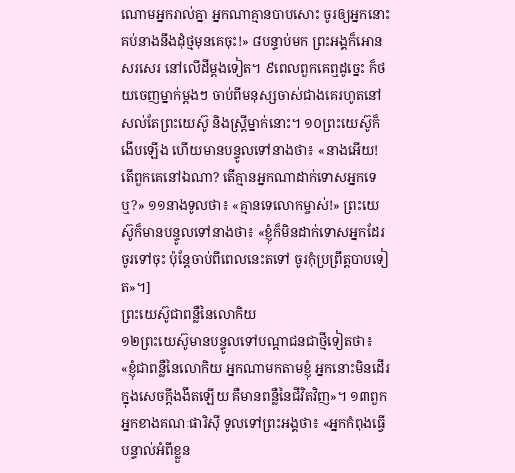ណោមអ្នករាល់គ្នា អ្នកណាគ្មានបាបសោះ ចូរឲ្យអ្នកនោះគប់នាងនឹងដុំថ្មមុនគេចុះ!» ៨បន្ទាប់មក ព្រះអង្គក៏អោនសរសេរ នៅលើដីម្តងទៀត។ ៩ពេលពួកគេឮដូច្នេះ ក៏ថយចេញម្នាក់ម្តងៗ ចាប់ពីមនុស្សចាស់ជាងគេរហូតនៅសល់តែព្រះយេស៊ូ និងស្ត្រីម្នាក់នោះ។ ១០ព្រះយេស៊ូក៏ងើបឡើង ហើយមានបន្ទូលទៅនាងថា៖ «នាងអើយ! តើពួកគេនៅឯណា? តើគ្មានអ្នកណាដាក់ទោសអ្នកទេឬ?» ១១នាងទូលថា៖ «គ្មានទេលោកម្ចាស់!» ព្រះយេស៊ូក៏មានបន្ទូលទៅនាងថា៖ «ខ្ញុំក៏មិនដាក់ទោសអ្នកដែរ ចូរទៅចុះ ប៉ុន្ដែចាប់ពីពេលនេះតទៅ ចូរកុំប្រព្រឹត្ដបាបទៀត»។]
ព្រះយេស៊ូជាពន្លឺនៃលោកិយ
១២ព្រះយេស៊ូមានបន្ទូលទៅបណ្ដាជនជាថ្មីទៀតថា៖ «ខ្ញុំជាពន្លឺនៃលោកិយ អ្នកណាមកតាមខ្ញុំ អ្នកនោះមិនដើរក្នុងសេចក្ដីងងឹតឡើយ គឺមានពន្លឺនៃជីវិតវិញ»។ ១៣ពួកអ្នកខាងគណៈផារិស៊ី ទូលទៅព្រះអង្គថា៖ «អ្នកកំពុងធ្វើ បន្ទាល់អំពីខ្លួន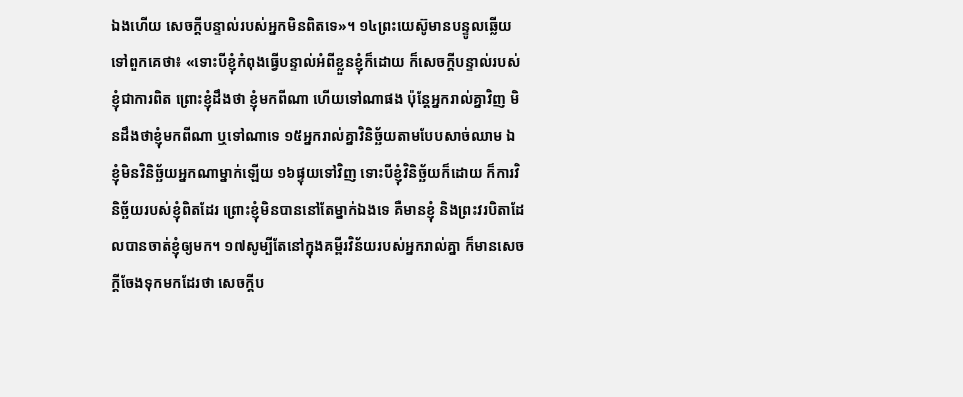ឯងហើយ សេចក្ដីបន្ទាល់របស់អ្នកមិនពិតទេ»។ ១៤ព្រះយេស៊ូមានបន្ទូលឆ្លើយទៅពួកគេថា៖ «ទោះបីខ្ញុំកំពុងធ្វើបន្ទាល់អំពីខ្លួនខ្ញុំក៏ដោយ ក៏សេចក្ដីបន្ទាល់របស់ខ្ញុំជាការពិត ព្រោះខ្ញុំដឹងថា ខ្ញុំមកពីណា ហើយទៅណាផង ប៉ុន្ដែអ្នករាល់គ្នាវិញ មិនដឹងថាខ្ញុំមកពីណា ឬទៅណាទេ ១៥អ្នករាល់គ្នាវិនិច្ឆ័យតាមបែបសាច់ឈាម ឯខ្ញុំមិនវិនិច្ឆ័យអ្នកណាម្នាក់ឡើយ ១៦ផ្ទុយទៅវិញ ទោះបីខ្ញុំវិនិច្ឆ័យក៏ដោយ ក៏ការវិនិច្ឆ័យរបស់ខ្ញុំពិតដែរ ព្រោះខ្ញុំមិនបាននៅតែម្នាក់ឯងទេ គឺមានខ្ញុំ និងព្រះវរបិតាដែលបានចាត់ខ្ញុំឲ្យមក។ ១៧សូម្បីតែនៅក្នុងគម្ពីរវិន័យរបស់អ្នករាល់គ្នា ក៏មានសេចក្ដីចែងទុកមកដែរថា សេចក្ដីប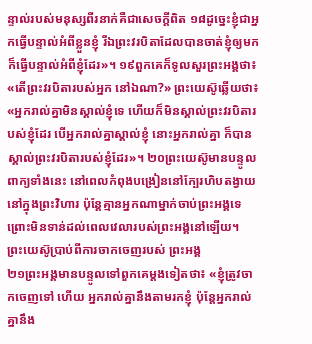ន្ទាល់របស់មនុស្សពីរនាក់គឺជាសេចក្ដីពិត ១៨ដូច្នេះខ្ញុំជាអ្នកធ្វើបន្ទាល់អំពីខ្លួនខ្ញុំ រីឯព្រះវរបិតាដែលបានចាត់ខ្ញុំឲ្យមកក៏ធ្វើបន្ទាល់អំពីខ្ញុំដែរ»។ ១៩ពួកគេក៏ទូលសួរព្រះអង្គថា៖ «តើព្រះវរបិតារបស់អ្នក នៅឯណា?» ព្រះយេស៊ូឆ្លើយថា៖ «អ្នករាល់គ្នាមិនស្គាល់ខ្ញុំទេ ហើយក៏មិនស្គាល់ព្រះវរបិតារបស់ខ្ញុំដែរ បើអ្នករាល់គ្នាស្គាល់ខ្ញុំ នោះអ្នករាល់គ្នា ក៏បានស្គាល់ព្រះវរបិតារបស់ខ្ញុំដែរ»។ ២០ព្រះយេស៊ូមានបន្ទូលពាក្យទាំងនេះ នៅពេលកំពុងបង្រៀននៅក្បែរហិបតង្វាយនៅក្នុងព្រះវិហារ ប៉ុន្ដែគ្មានអ្នកណាម្នាក់ចាប់ព្រះអង្គទេ ព្រោះមិនទាន់ដល់ពេលវេលារបស់ព្រះអង្គនៅឡើយ។
ព្រះយេស៊ូប្រាប់ពីការចាកចេញរបស់ ព្រះអង្គ
២១ព្រះអង្គមានបន្ទូលទៅពួកគេម្តងទៀតថា៖ «ខ្ញុំត្រូវចាកចេញទៅ ហើយ អ្នករាល់គ្នានឹងតាមរកខ្ញុំ ប៉ុន្ដែអ្នករាល់គ្នានឹង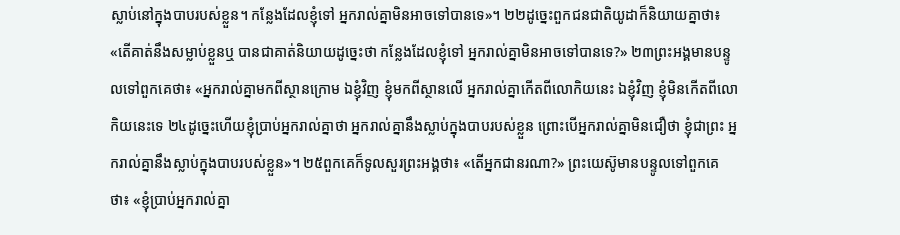ស្លាប់នៅក្នុងបាបរបស់ខ្លួន។ កន្លែងដែលខ្ញុំទៅ អ្នករាល់គ្នាមិនអាចទៅបានទេ»។ ២២ដូច្នេះពួកជនជាតិយូដាក៏និយាយគ្នាថា៖ «តើគាត់នឹងសម្លាប់ខ្លួនឬ បានជាគាត់និយាយដូច្នេះថា កន្លែងដែលខ្ញុំទៅ អ្នករាល់គ្នាមិនអាចទៅបានទេ?» ២៣ព្រះអង្គមានបន្ទូលទៅពួកគេថា៖ «អ្នករាល់គ្នាមកពីស្ថានក្រោម ឯខ្ញុំវិញ ខ្ញុំមកពីស្ថានលើ អ្នករាល់គ្នាកើតពីលោកិយនេះ ឯខ្ញុំវិញ ខ្ញុំមិនកើតពីលោកិយនេះទេ ២៤ដូច្នេះហើយខ្ញុំប្រាប់អ្នករាល់គ្នាថា អ្នករាល់គ្នានឹងស្លាប់ក្នុងបាបរបស់ខ្លួន ព្រោះបើអ្នករាល់គ្នាមិនជឿថា ខ្ញុំជាព្រះ អ្នករាល់គ្នានឹងស្លាប់ក្នុងបាបរបស់ខ្លួន»។ ២៥ពួកគេក៏ទូលសួរព្រះអង្គថា៖ «តើអ្នកជានរណា?» ព្រះយេស៊ូមានបន្ទូលទៅពួកគេថា៖ «ខ្ញុំប្រាប់អ្នករាល់គ្នា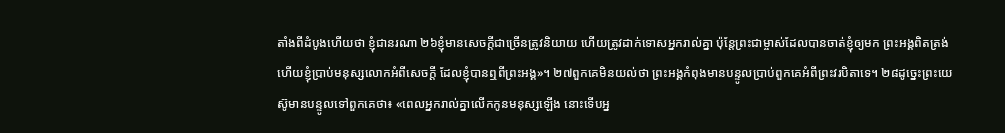តាំងពីដំបូងហើយថា ខ្ញុំជានរណា ២៦ខ្ញុំមានសេចក្ដីជាច្រើនត្រូវនិយាយ ហើយត្រូវដាក់ទោសអ្នករាល់គ្នា ប៉ុន្ដែព្រះជាម្ចាស់ដែលបានចាត់ខ្ញុំឲ្យមក ព្រះអង្គពិតត្រង់ ហើយខ្ញុំប្រាប់មនុស្សលោកអំពីសេចក្ដី ដែលខ្ញុំបានឮពីព្រះអង្គ»។ ២៧ពួកគេមិនយល់ថា ព្រះអង្គកំពុងមានបន្ទូលប្រាប់ពួកគេអំពីព្រះវរបិតាទេ។ ២៨ដូច្នេះព្រះយេស៊ូមានបន្ទូលទៅពួកគេថា៖ «ពេលអ្នករាល់គ្នាលើកកូនមនុស្សឡើង នោះទើបអ្ន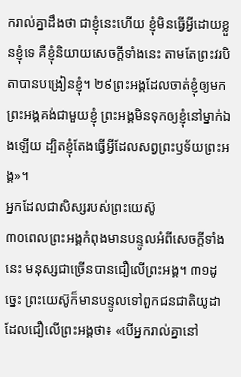ករាល់គ្នាដឹងថា ជាខ្ញុំនេះហើយ ខ្ញុំមិនធ្វើអ្វីដោយខ្លួនខ្ញុំទេ គឺខ្ញុំនិយាយសេចក្ដីទាំងនេះ តាមតែព្រះវរបិតាបានបង្រៀនខ្ញុំ។ ២៩ព្រះអង្គដែលចាត់ខ្ញុំឲ្យមក ព្រះអង្គគង់ជាមួយខ្ញុំ ព្រះអង្គមិនទុកឲ្យខ្ញុំនៅម្នាក់ឯងឡើយ ដ្បិតខ្ញុំតែងធ្វើអ្វីដែលសព្វព្រះឫទ័យព្រះអង្គ»។
អ្នកដែលជាសិស្សរបស់ព្រះយេស៊ូ
៣០ពេលព្រះអង្គកំពុងមានបន្ទូលអំពីសេចក្ដីទាំងនេះ មនុស្សជាច្រើនបានជឿលើព្រះអង្គ។ ៣១ដូច្នេះ ព្រះយេស៊ូក៏មានបន្ទូលទៅពួកជនជាតិយូដា ដែលជឿលើព្រះអង្គថា៖ «បើអ្នករាល់គ្នានៅ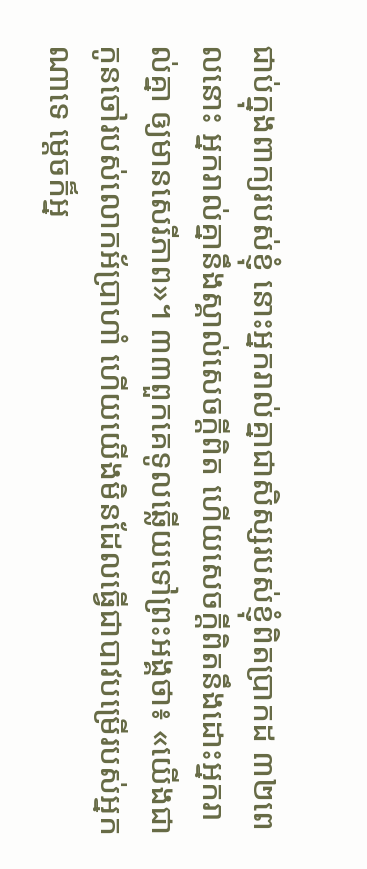ជាប់ក្នុងពាក្យរបស់ខ្ញុំ នោះអ្នករាល់គ្នាជាសិស្សរបស់ខ្ញុំពិតប្រាកដ ៣២ពេលនោះ អ្នករាល់គ្នានឹងស្គាល់សេចក្ដីពិត ហើយសេចក្ដីពិតនឹងដោះអ្នករាល់គ្នា ឲ្យមានសេរីភាព»។ ៣៣ពួកគេទូលឆ្លើយទៅព្រះអង្គថា៖ «យើងជាកូនចៅរបស់លោកអ័ប្រាហាំ ហើយយើងមិនដែលធ្វើជាបាវបម្រើរបស់អ្នកណាទេ ម្តេចក៏អ្ន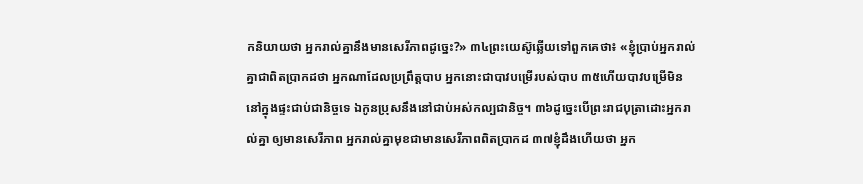កនិយាយថា អ្នករាល់គ្នានឹងមានសេរីភាពដូច្នេះ?» ៣៤ព្រះយេស៊ូឆ្លើយទៅពួកគេថា៖ «ខ្ញុំប្រាប់អ្នករាល់គ្នាជាពិតប្រាកដថា អ្នកណាដែលប្រព្រឹត្តបាប អ្នកនោះជាបាវបម្រើរបស់បាប ៣៥ហើយបាវបម្រើមិននៅក្នុងផ្ទះជាប់ជានិច្ចទេ ឯកូនប្រុសនឹងនៅជាប់អស់កល្បជានិច្ច។ ៣៦ដូច្នេះបើព្រះរាជបុត្រាដោះអ្នករាល់គ្នា ឲ្យមានសេរីភាព អ្នករាល់គ្នាមុខជាមានសេរីភាពពិតប្រាកដ ៣៧ខ្ញុំដឹងហើយថា អ្នក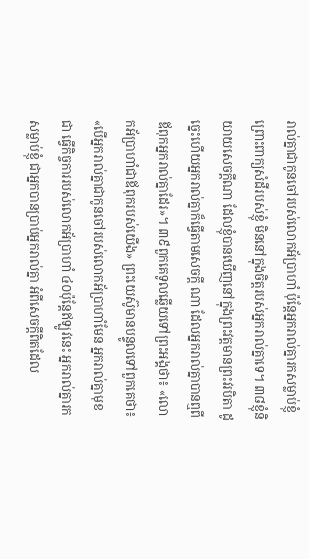រាល់គ្នាជាកូនចៅរបស់លោកអ័ប្រាហាំ ប៉ុន្ដែអ្នករាល់គ្នារកសម្លាប់ខ្ញុំ ព្រោះពាក្យសំដីរបស់ខ្ញុំ មិននៅក្នុងចិត្តរបស់អ្នករាល់គ្នាទេ។ ៣៨ខ្ញុំនិយាយសេចក្ដីណា ដែលខ្ញុំបានឃើញនៅក្នុងព្រះវត្ដមានព្រះវរបិតា ដូច្នេះហើយអ្នករាល់គ្នាក៏ធ្វើតាមសេចក្ដី ណា ដែលអ្នករាល់គ្នាបានឮពីឪពុកអ្នករាល់គ្នាដែរ»។ ៣៩ពួកគេទូលឆ្លើយទៅព្រះអង្គថា៖ «លោកអ័ប្រាហាំជាឪពុករបស់យើង» ព្រះយេស៊ូមានបន្ទូលទៅពួកគេថា៖ «បើអ្នករាល់គ្នាជាកូនចៅរបស់លោកអ័ប្រាហាំមែន អ្នករាល់គ្នាមុខជា ធ្វើកិច្ចការរបស់លោកអ័ប្រាហាំ ៤០ប៉ុន្ដែឥឡូវនេះ អ្នករាល់គ្នារកសម្លាប់ខ្ញុំ ជាអ្នកបានប្រាប់អ្នករាល់គ្នា អំពីសេចក្ដីពិតដែល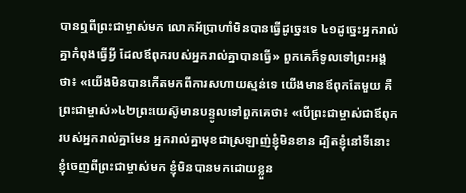បានឮពីព្រះជាម្ចាស់មក លោកអ័ប្រាហាំមិនបានធ្វើដូច្នេះទេ ៤១ដូច្នេះអ្នករាល់គ្នាកំពុងធ្វើអ្វី ដែលឪពុករបស់អ្នករាល់គ្នាបានធ្វើ» ពួកគេក៏ទូលទៅព្រះអង្គថា៖ «យើងមិនបានកើតមកពីការសហាយស្មន់ទេ យើងមានឪពុកតែមួយ គឺព្រះជាម្ចាស់»៤២ព្រះយេស៊ូមានបន្ទូលទៅពួកគេថា៖ «បើព្រះជាម្ចាស់ជាឪពុករបស់អ្នករាល់គ្នាមែន អ្នករាល់គ្នាមុខជាស្រឡាញ់ខ្ញុំមិនខាន ដ្បិតខ្ញុំនៅទីនោះ ខ្ញុំចេញពីព្រះជាម្ចាស់មក ខ្ញុំមិនបានមកដោយខ្លួន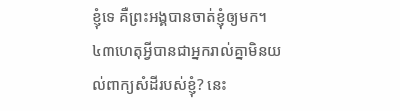ខ្ញុំទេ គឺព្រះអង្គបានចាត់ខ្ញុំឲ្យមក។ ៤៣ហេតុអ្វីបានជាអ្នករាល់គ្នាមិនយល់ពាក្យសំដីរបស់ខ្ញុំ? នេះ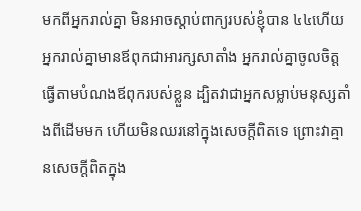មកពីអ្នករាល់គ្នា មិនអាចស្តាប់ពាក្យរបស់ខ្ញុំបាន ៤៤ហើយអ្នករាល់គ្នាមានឪពុកជាអារក្សសាតាំង អ្នករាល់គ្នាចូលចិត្តធ្វើតាមបំណងឪពុករបស់ខ្លួន ដ្បិតវាជាអ្នកសម្លាប់មនុស្សតាំងពីដើមមក ហើយមិនឈរនៅក្នុងសេចក្ដីពិតទេ ព្រោះវាគ្មានសេចក្ដីពិតក្នុង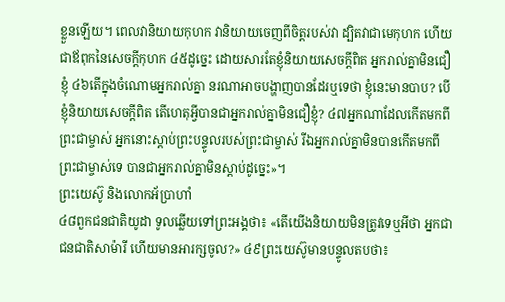ខ្លួនឡើយ។ ពេលវានិយាយកុហក វានិយាយចេញពីចិត្ដរបស់វា ដ្បិតវាជាមេកុហក ហើយជាឪពុកនៃសេចក្ដីកុហក ៤៥ដូច្នេះ ដោយសារតែខ្ញុំនិយាយសេចក្ដីពិត អ្នករាល់គ្នាមិនជឿខ្ញុំ ៤៦តើក្នុងចំណោមអ្នករាល់គ្នា នរណាអាចបង្ហាញបានដែរឬទេថា ខ្ញុំនេះមានបាប? បើខ្ញុំនិយាយសេចក្ដីពិត តើហេតុអ្វីបានជាអ្នករាល់គ្នាមិនជឿខ្ញុំ? ៤៧អ្នកណាដែលកើតមកពីព្រះជាម្ចាស់ អ្នកនោះស្តាប់ព្រះបន្ទូលរបស់ព្រះជាម្ចាស់ រីឯអ្នករាល់គ្នាមិនបានកើតមកពីព្រះជាម្ចាស់ទេ បានជាអ្នករាល់គ្នាមិនស្ដាប់ដូច្នេះ»។
ព្រះយេស៊ូ និងលោកអ័ប្រាហាំ
៤៨ពួកជនជាតិយូដា ទូលឆ្លើយទៅព្រះអង្គថា៖ «តើយើងនិយាយមិនត្រូវទេឬអីថា អ្នកជាជនជាតិសាម៉ារី ហើយមានអារក្សចូល?» ៤៩ព្រះយេស៊ូមានបន្ទូលតបថា៖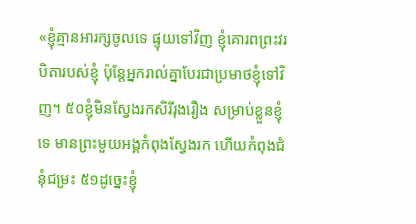«ខ្ញុំគ្មានអារក្សចូលទេ ផ្ទុយទៅវិញ ខ្ញុំគោរពព្រះវរបិតារបស់ខ្ញុំ ប៉ុន្ដែអ្នករាល់គ្នាបែរជាប្រមាថខ្ញុំទៅវិញ។ ៥០ខ្ញុំមិនស្វែងរកសិរីរុងរឿង សម្រាប់ខ្លួនខ្ញុំទេ មានព្រះមួយអង្គកំពុងស្វែងរក ហើយកំពុងជំនុំជម្រះ ៥១ដូច្នេះខ្ញុំ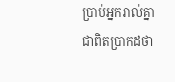ប្រាប់អ្នករាល់គ្នាជាពិតប្រាកដថា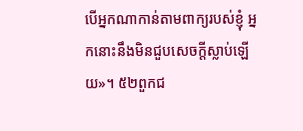បើអ្នកណាកាន់តាមពាក្យរបស់ខ្ញុំ អ្នកនោះនឹងមិនជួបសេចក្ដីស្លាប់ឡើយ»។ ៥២ពួកជ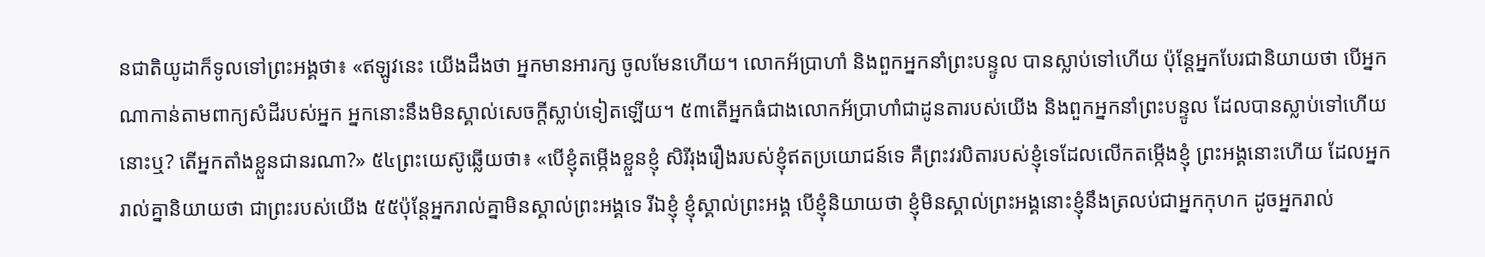នជាតិយូដាក៏ទូលទៅព្រះអង្គថា៖ «ឥឡូវនេះ យើងដឹងថា អ្នកមានអារក្ស ចូលមែនហើយ។ លោកអ័ប្រាហាំ និងពួកអ្នកនាំព្រះបន្ទូល បានស្លាប់ទៅហើយ ប៉ុន្ដែអ្នកបែរជានិយាយថា បើអ្នកណាកាន់តាមពាក្យសំដីរបស់អ្នក អ្នកនោះនឹងមិនស្គាល់សេចក្ដីស្លាប់ទៀតឡើយ។ ៥៣តើអ្នកធំជាងលោកអ័ប្រាហាំជាដូនតារបស់យើង និងពួកអ្នកនាំព្រះបន្ទូល ដែលបានស្លាប់ទៅហើយនោះឬ? តើអ្នកតាំងខ្លួនជានរណា?» ៥៤ព្រះយេស៊ូឆ្លើយថា៖ «បើខ្ញុំតម្កើងខ្លួនខ្ញុំ សិរីរុងរឿងរបស់ខ្ញុំឥតប្រយោជន៍ទេ គឺព្រះវរបិតារបស់ខ្ញុំទេដែលលើកតម្កើងខ្ញុំ ព្រះអង្គនោះហើយ ដែលអ្នករាល់គ្នានិយាយថា ជាព្រះរបស់យើង ៥៥ប៉ុន្ដែអ្នករាល់គ្នាមិនស្គាល់ព្រះអង្គទេ រីឯខ្ញុំ ខ្ញុំស្គាល់ព្រះអង្គ បើខ្ញុំនិយាយថា ខ្ញុំមិនស្គាល់ព្រះអង្គនោះខ្ញុំនឹងត្រលប់ជាអ្នកកុហក ដូចអ្នករាល់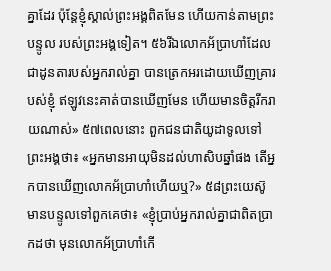គ្នាដែរ ប៉ុន្ដែខ្ញុំស្គាល់ព្រះអង្គពិតមែន ហើយកាន់តាមព្រះបន្ទូល របស់ព្រះអង្គទៀត។ ៥៦រីឯលោកអ័ប្រាហាំដែលជាដូនតារបស់អ្នករាល់គ្នា បានត្រេកអរដោយឃើញគ្រារបស់ខ្ញុំ ឥឡូវនេះគាត់បានឃើញមែន ហើយមានចិត្ដរីករាយណាស់» ៥៧ពេលនោះ ពួកជនជាតិយូដាទូលទៅព្រះអង្គថា៖ «អ្នកមានអាយុមិនដល់ហាសិបឆ្នាំផង តើអ្នកបានឃើញលោកអ័ប្រាហាំហើយឬ?» ៥៨ព្រះយេស៊ូមានបន្ទូលទៅពួកគេថា៖ «ខ្ញុំប្រាប់អ្នករាល់គ្នាជាពិតប្រាកដថា មុនលោកអ័ប្រាហាំកើ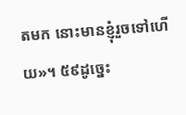តមក នោះមានខ្ញុំរួចទៅហើយ»។ ៥៩ដូច្នេះ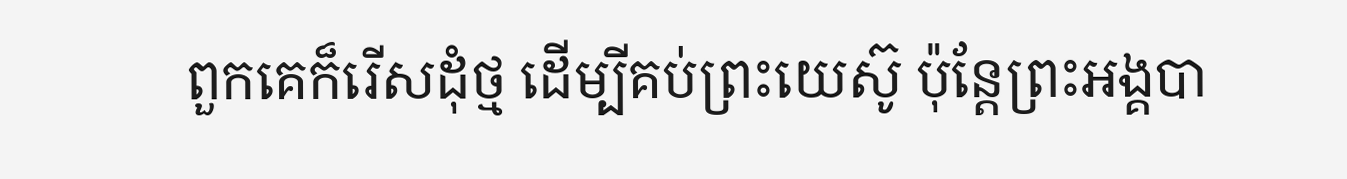ពួកគេក៏រើសដុំថ្ម ដើម្បីគប់ព្រះយេស៊ូ ប៉ុន្ដែព្រះអង្គបា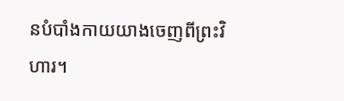នបំបាំងកាយយាងចេញពីព្រះវិហារ។